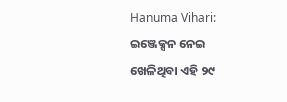Hanuma Vihari: ଇଞ୍ଜେକ୍ସନ ନେଇ ଖେଳିଥିବା ଏହି ୨୯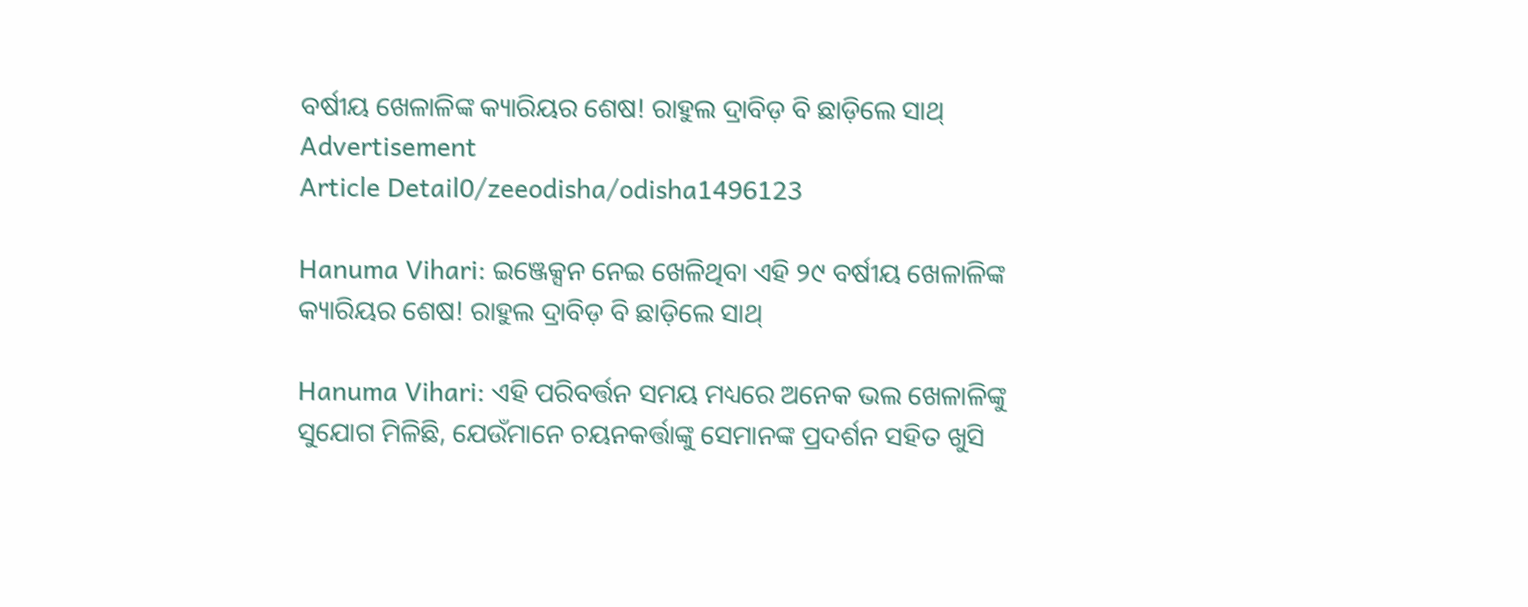ବର୍ଷୀୟ ଖେଳାଳିଙ୍କ କ୍ୟାରିୟର ଶେଷ! ରାହୁଲ ଦ୍ରାବିଡ଼ ବି ଛାଡ଼ିଲେ ସାଥ୍
Advertisement
Article Detail0/zeeodisha/odisha1496123

Hanuma Vihari: ଇଞ୍ଜେକ୍ସନ ନେଇ ଖେଳିଥିବା ଏହି ୨୯ ବର୍ଷୀୟ ଖେଳାଳିଙ୍କ କ୍ୟାରିୟର ଶେଷ! ରାହୁଲ ଦ୍ରାବିଡ଼ ବି ଛାଡ଼ିଲେ ସାଥ୍

Hanuma Vihari: ଏହି ପରିବର୍ତ୍ତନ ସମୟ ମଧ୍ୟରେ ଅନେକ ଭଲ ଖେଳାଳିଙ୍କୁ ସୁଯୋଗ ମିଳିଛି, ଯେଉଁମାନେ ଚୟନକର୍ତ୍ତାଙ୍କୁ ସେମାନଙ୍କ ପ୍ରଦର୍ଶନ ସହିତ ଖୁସି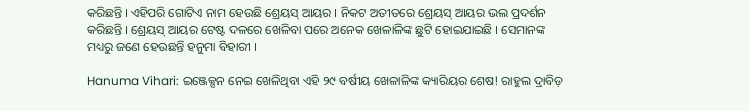କରିଛନ୍ତି । ଏହିପରି ଗୋଟିଏ ନାମ ହେଉଛି ଶ୍ରେୟସ୍ ଆୟର । ନିକଟ ଅତୀତରେ ଶ୍ରେୟସ୍ ଆୟର ଭଲ ପ୍ରଦର୍ଶନ କରିଛନ୍ତି । ଶ୍ରେୟସ୍ ଆୟର ଟେଷ୍ଟ ଦଳରେ ଖେଳିବା ପରେ ଅନେକ ଖେଳାଳିଙ୍କ ଛୁଟି ହୋଇଯାଇଛି । ସେମାନଙ୍କ ମଧ୍ୟରୁ ଜଣେ ହେଉଛନ୍ତି ହନୁମା ବିହାରୀ ।

Hanuma Vihari: ଇଞ୍ଜେକ୍ସନ ନେଇ ଖେଳିଥିବା ଏହି ୨୯ ବର୍ଷୀୟ ଖେଳାଳିଙ୍କ କ୍ୟାରିୟର ଶେଷ! ରାହୁଲ ଦ୍ରାବିଡ଼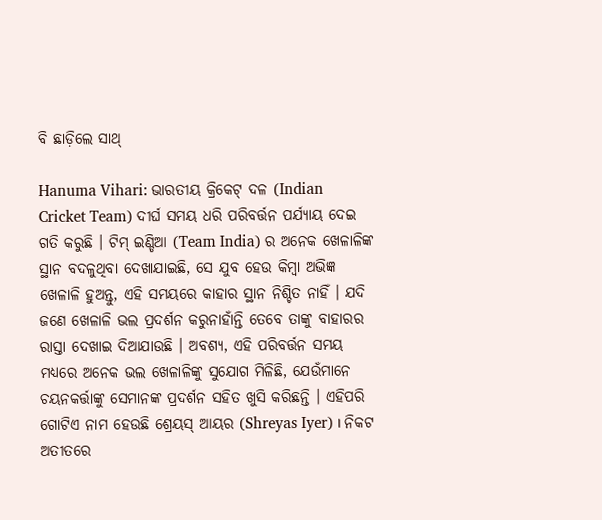ବି ଛାଡ଼ିଲେ ସାଥ୍

Hanuma Vihari: ଭାରତୀୟ କ୍ରିକେଟ୍ ଦଳ (Indian Cricket Team) ଦୀର୍ଘ ସମୟ ଧରି ପରିବର୍ତ୍ତନ ପର୍ଯ୍ୟାୟ ଦେଇ ଗତି କରୁଛି । ଟିମ୍ ଇଣ୍ଡିଆ (Team India) ର ଅନେକ ଖେଳାଳିଙ୍କ ସ୍ଥାନ ବଦଳୁଥିବା ଦେଖାଯାଇଛି, ସେ ଯୁବ ହେଉ କିମ୍ବା ଅଭିଜ୍ଞ ଖେଳାଳି ହୁଅନ୍ତୁ, ଏହି ସମୟରେ କାହାର ସ୍ଥାନ ନିଶ୍ଚିତ ନାହିଁ । ଯଦି ଜଣେ ଖେଳାଳି ଭଲ ପ୍ରଦର୍ଶନ କରୁନାହାଁନ୍ତି ତେବେ ତାଙ୍କୁ ବାହାରର ରାସ୍ତା ଦେଖାଇ ଦିଆଯାଉଛି । ଅବଶ୍ୟ, ଏହି ପରିବର୍ତ୍ତନ ସମୟ ମଧ୍ୟରେ ଅନେକ ଭଲ ଖେଳାଳିଙ୍କୁ ସୁଯୋଗ ମିଳିଛି, ଯେଉଁମାନେ ଚୟନକର୍ତ୍ତାଙ୍କୁ ସେମାନଙ୍କ ପ୍ରଦର୍ଶନ ସହିତ ଖୁସି କରିଛନ୍ତି । ଏହିପରି ଗୋଟିଏ ନାମ ହେଉଛି ଶ୍ରେୟସ୍ ଆୟର (Shreyas Iyer) । ନିକଟ ଅତୀତରେ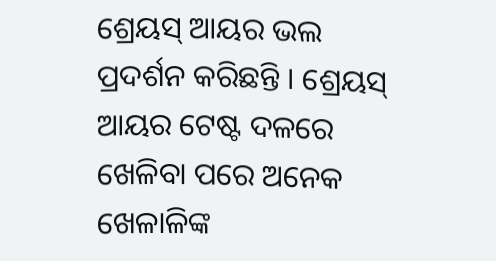ଶ୍ରେୟସ୍ ଆୟର ଭଲ ପ୍ରଦର୍ଶନ କରିଛନ୍ତି । ଶ୍ରେୟସ୍ ଆୟର ଟେଷ୍ଟ ଦଳରେ ଖେଳିବା ପରେ ଅନେକ ଖେଳାଳିଙ୍କ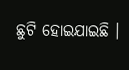ଛୁଟି ହୋଇଯାଇଛି ।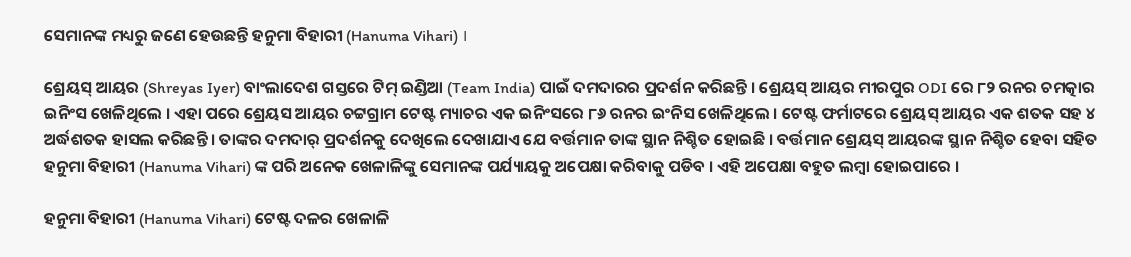ସେମାନଙ୍କ ମଧ୍ୟରୁ ଜଣେ ହେଉଛନ୍ତି ହନୁମା ବିହାରୀ (Hanuma Vihari) ।

ଶ୍ରେୟସ୍ ଆୟର (Shreyas Iyer) ବାଂଲାଦେଶ ଗସ୍ତରେ ଟିମ୍ ଇଣ୍ଡିଆ (Team India) ପାଇଁ ଦମଦାରର ପ୍ରଦର୍ଶନ କରିଛନ୍ତି । ଶ୍ରେୟସ୍ ଆୟର ମୀରପୁର ODI ରେ ୮୨ ରନର ଚମତ୍କାର ଇନିଂସ ଖେଳିଥିଲେ । ଏହା ପରେ ଶ୍ରେୟସ ଆୟର ଚଟ୍ଟଗ୍ରାମ ଟେଷ୍ଟ ମ୍ୟାଚର ଏକ ଇନିଂସରେ ୮୬ ରନର ଇଂନିସ ଖେଳିଥିଲେ । ଟେଷ୍ଟ ଫର୍ମାଟରେ ଶ୍ରେୟସ୍ ଆୟର ଏକ ଶତକ ସହ ୪ ଅର୍ଦ୍ଧଶତକ ହାସଲ କରିଛନ୍ତି । ତାଙ୍କର ଦମଦାର୍ ପ୍ରଦର୍ଶନକୁ ଦେଖିଲେ ଦେଖାଯାଏ ଯେ ବର୍ତ୍ତମାନ ତାଙ୍କ ସ୍ଥାନ ନିଶ୍ଚିତ ହୋଇଛି । ବର୍ତ୍ତମାନ ଶ୍ରେୟସ୍ ଆୟରଙ୍କ ସ୍ଥାନ ନିଶ୍ଚିତ ହେବା ସହିତ ହନୁମା ବିହାରୀ (Hanuma Vihari) ଙ୍କ ପରି ଅନେକ ଖେଳାଳିଙ୍କୁ ସେମାନଙ୍କ ପର୍ଯ୍ୟାୟକୁ ଅପେକ୍ଷା କରିବାକୁ ପଡିବ । ଏହି ଅପେକ୍ଷା ବହୁତ ଲମ୍ବା ହୋଇପାରେ ।

ହନୁମା ବିହାରୀ (Hanuma Vihari) ଟେଷ୍ଟ ଦଳର ଖେଳାଳି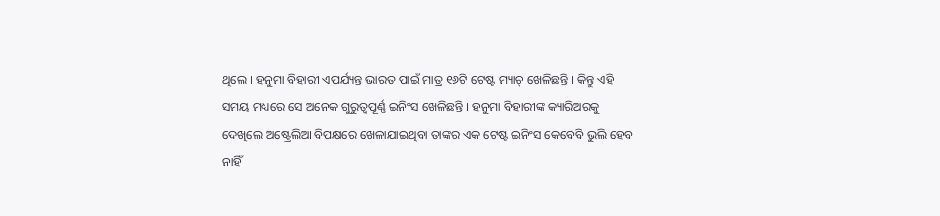ଥିଲେ । ହନୁମା ବିହାରୀ ଏପର୍ଯ୍ୟନ୍ତ ଭାରତ ପାଇଁ ମାତ୍ର ୧୬ଟି ଟେଷ୍ଟ ମ୍ୟାଚ୍ ଖେଳିଛନ୍ତି । କିନ୍ତୁ ଏହି ସମୟ ମଧ୍ୟରେ ସେ ଅନେକ ଗୁରୁତ୍ୱପୂର୍ଣ୍ଣ ଇନିଂସ ଖେଳିଛନ୍ତି । ହନୁମା ବିହାରୀଙ୍କ କ୍ୟାରିଅରକୁ ଦେଖିଲେ ଅଷ୍ଟ୍ରେଲିଆ ବିପକ୍ଷରେ ଖେଳାଯାଇଥିବା ତାଙ୍କର ଏକ ଟେଷ୍ଟ ଇନିଂସ କେବେବି ଭୁଲି ହେବ ନାହିଁ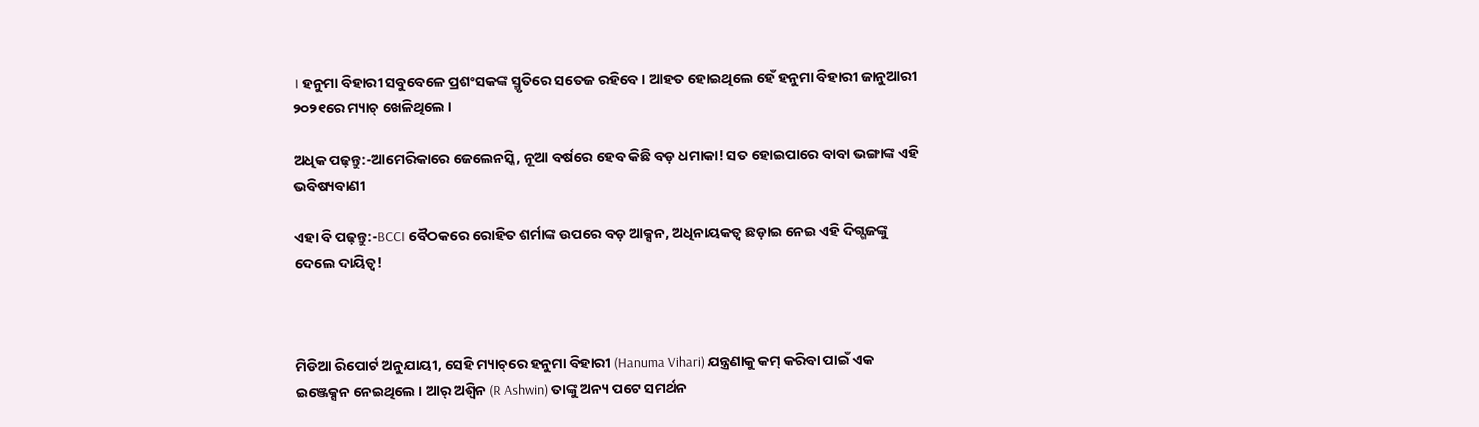। ହନୁମା ବିହାରୀ ସବୁବେଳେ ପ୍ରଶଂସକଙ୍କ ସ୍ମୃତିରେ ସତେଜ ରହିବେ । ଆହତ ହୋଇଥିଲେ ହେଁ ହନୁମା ବିହାରୀ ଜାନୁଆରୀ ୨୦୨୧ରେ ମ୍ୟାଚ୍ ଖେଳିଥିଲେ ।

ଅଧିକ ପଢ଼ନ୍ତୁ:-ଆମେରିକାରେ ଜେଲେନସ୍କି, ନୂଆ ବର୍ଷରେ ହେବ କିଛି ବଡ଼ ଧମାକା! ସତ ହୋଇପାରେ ବାବା ଭଙ୍ଗାଙ୍କ ଏହି ଭବିଷ୍ୟବାଣୀ

ଏହା ବି ପଢ଼ନ୍ତୁ:-BCCI ବୈଠକରେ ରୋହିତ ଶର୍ମାଙ୍କ ଉପରେ ବଡ଼ ଆକ୍ସନ, ଅଧିନାୟକତ୍ୱ ଛଡ଼ାଇ ନେଇ ଏହି ଦିଗ୍ଗଜଙ୍କୁ ଦେଲେ ଦାୟିତ୍ୱ!



ମିଡିଆ ରିପୋର୍ଟ ଅନୁଯାୟୀ, ସେହି ମ୍ୟାଚ୍‌ରେ ହନୁମା ବିହାରୀ (Hanuma Vihari) ଯନ୍ତ୍ରଣାକୁ କମ୍ କରିବା ପାଇଁ ଏକ ଇଞ୍ଜେକ୍ସନ ନେଇଥିଲେ । ଆର୍ ଅଶ୍ୱିନ (R Ashwin) ତାଙ୍କୁ ଅନ୍ୟ ପଟେ ସମର୍ଥନ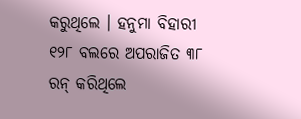କରୁଥିଲେ । ହନୁମା ବିହାରୀ ୧୨୮ ବଲରେ ଅପରାଜିତ ୩୮ ରନ୍ କରିଥିଲେ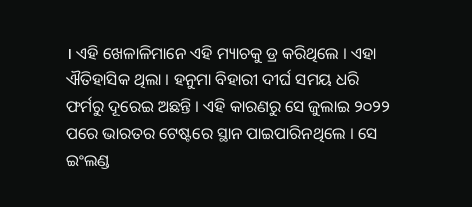। ଏହି ଖେଳାଳିମାନେ ଏହି ମ୍ୟାଚକୁ ଡ୍ର କରିଥିଲେ । ଏହା ଐତିହାସିକ ଥିଲା । ହନୁମା ବିହାରୀ ଦୀର୍ଘ ସମୟ ଧରି ଫର୍ମରୁ ଦୂରେଇ ଅଛନ୍ତି । ଏହି କାରଣରୁ ସେ ଜୁଲାଇ ୨୦୨୨ ପରେ ଭାରତର ଟେଷ୍ଟରେ ସ୍ଥାନ ପାଇପାରିନଥିଲେ । ସେ ଇଂଲଣ୍ଡ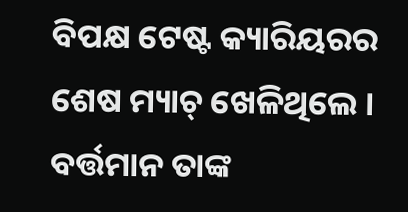ବିପକ୍ଷ ଟେଷ୍ଟ କ୍ୟାରିୟରର ଶେଷ ମ୍ୟାଚ୍ ଖେଳିଥିଲେ । ବର୍ତ୍ତମାନ ତାଙ୍କ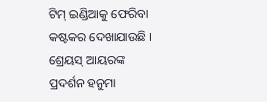ଟିମ୍ ଇଣ୍ଡିଆକୁ ଫେରିବା କଷ୍ଟକର ଦେଖାଯାଉଛି । ଶ୍ରେୟସ୍ ଆୟରଙ୍କ ପ୍ରଦର୍ଶନ ହନୁମା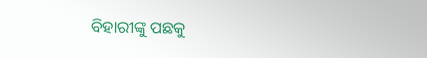ବିହାରୀଙ୍କୁ ପଛକୁ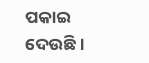ପକାଇ ଦେଉଛି ।